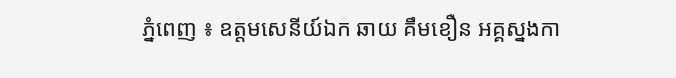ភ្នំពេញ ៖ ឧត្តមសេនីយ៍ឯក ឆាយ គឹមខឿន អគ្គស្នងកា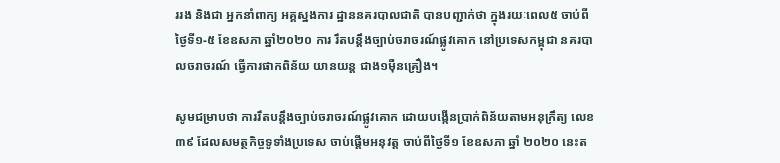ររង និងជា អ្នកនាំពាក្យ អគ្គស្នងការ ដ្ឋាននគរបាលជាតិ បានបញ្ជាក់ថា ក្នុងរយៈពេល៥ ចាប់ពីថ្ងៃទី១-៥ ខែឧសភា ឆ្នាំ២០២០ ការ រឹតបន្ដឹងច្បាប់ចរាចរណ៍ផ្លូវគោក នៅប្រទេសកម្ពុជា នគរបាលចរាចរណ៍ ធ្វើការផាកពិន័យ យានយន្ដ ជាង១ម៉ឺនគ្រឿង។

សូមជម្រាបថា ការរឹតបន្ដឹងច្បាប់ចរាចរណ៍ផ្លូវគោក ដោយបង្កើនប្រាក់ពិន័យតាមអនុក្រឹត្យ លេខ៣៩ ដែលសមត្ថកិច្ចទូទាំងប្រទេស ចាប់ផ្ដើមអនុវត្ត ចាប់ពីថ្ងៃទី១ ខែឧសភា ឆ្នាំ ២០២០ នេះត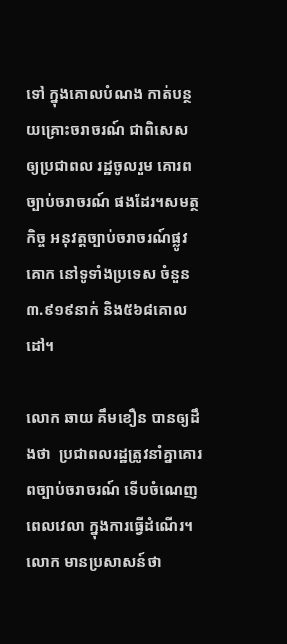ទៅ ក្នុងគោលបំណង កាត់បន្ថយគ្រោះចរាចរណ៍ ជាពិសេស ឲ្យប្រជាពល រដ្ឋចូលរួម គោរពច្បាប់ចរាចរណ៍ ផងដែរ។សមត្ថកិច្ច អនុវត្តច្បាប់ចរាចរណ៍ផ្លូវគោក នៅទូទាំងប្រទេស ចំនួន៣.៩១៩នាក់ និង៥៦៨គោលដៅ។

លោក ឆាយ គឹមខឿន បានឲ្យដឹងថា  ប្រជាពលរដ្ឋត្រូវនាំគ្នាគោរពច្បាប់ចរាចរណ៍ ទើបចំណេញពេលវេលា ក្នុងការធ្វើដំណើរ។លោក មានប្រសាសន៍ថា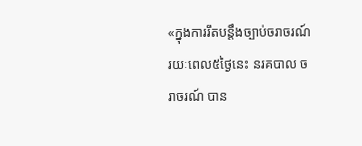«ក្នុងការរឹតបន្ដឹងច្បាប់ចរាចរណ៍ រយៈពេល៥ថ្ងៃនេះ នរគបាល ចរាចរណ៍ បាន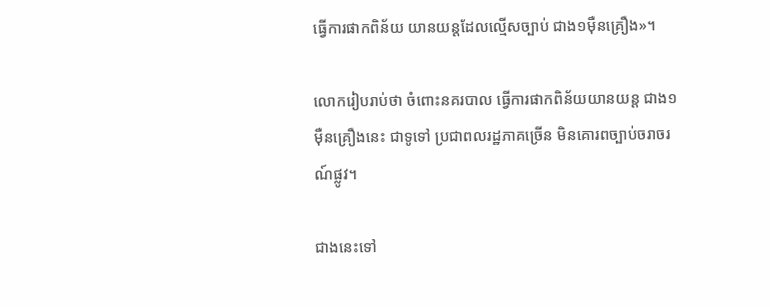ធ្វើការផាកពិន័យ យានយន្ដដែលល្មើសច្បាប់ ជាង១ម៉ឺនគ្រឿង»។

លោករៀបរាប់ថា ចំពោះនគរបាល ធ្វើការផាកពិន័យយានយន្ដ ជាង១ម៉ឺនគ្រឿងនេះ ជាទូទៅ ប្រជាពលរដ្ឋភាគច្រើន មិនគោរពច្បាប់ចរាចរណ៍ផ្លូវ។

ជាងនេះទៅ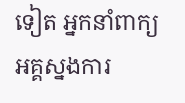ទៀត អ្នកនាំពាក្យ អគ្គស្នងការ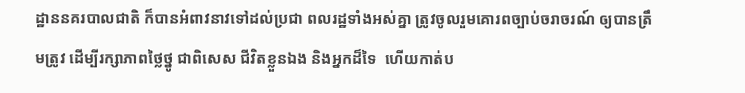ដ្ឋាននគរបាលជាតិ ក៏បានអំពាវនាវទៅដល់ប្រជា ពលរដ្ឋទាំងអស់គ្នា ត្រូវចូលរួមគោរពច្បាប់ចរាចរណ៍ ឲ្យបានត្រឹមត្រូវ ដើម្បីរក្សាភាពថ្លៃថ្នូ ជាពិសេស ជីវិតខ្លួនឯង និងអ្នកដ៏ទៃ  ហើយកាត់ប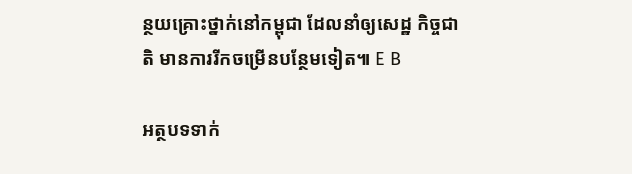ន្ថយគ្រោះថ្នាក់នៅកម្ពុជា ដែលនាំឲ្យសេដ្ឋ កិច្ចជាតិ មានការរីកចម្រើនបន្ថែមទៀត៕ E B

អត្ថបទទាក់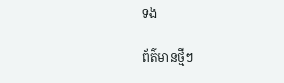ទង

ព័ត៌មានថ្មីៗ